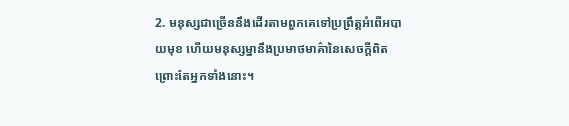2. មនុស្សជាច្រើននឹងដើរតាមពួកគេទៅប្រព្រឹត្តអំពើអបាយមុខ ហើយមនុស្សម្នានឹងប្រមាថមាគ៌ានៃសេចក្ដីពិត ព្រោះតែអ្នកទាំងនោះ។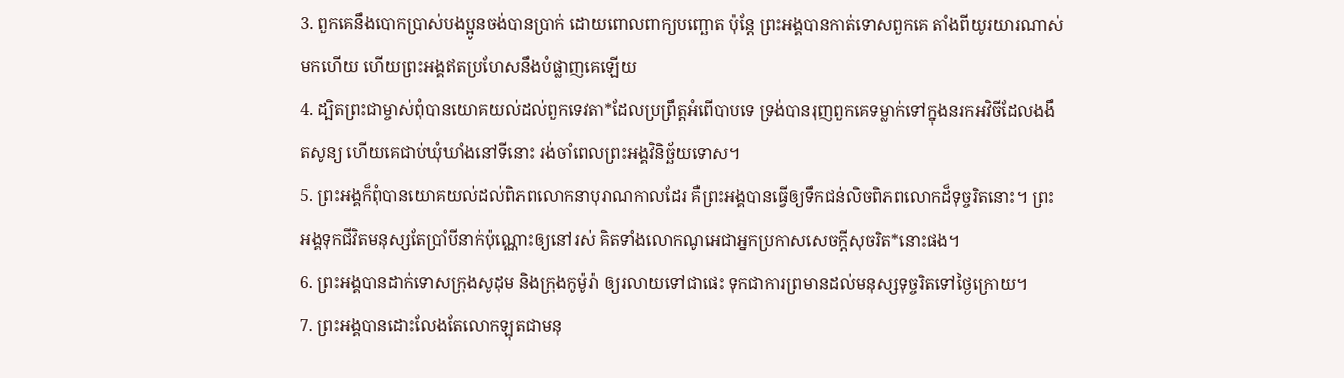3. ពួកគេនឹងបោកប្រាស់បងប្អូនចង់បានប្រាក់ ដោយពោលពាក្យបញ្ឆោត ប៉ុន្តែ ព្រះអង្គបានកាត់ទោសពួកគេ តាំងពីយូរយារណាស់មកហើយ ហើយព្រះអង្គឥតប្រហែសនឹងបំផ្លាញគេឡើយ
4. ដ្បិតព្រះជាម្ចាស់ពុំបានយោគយល់ដល់ពួកទេវតា*ដែលប្រព្រឹត្តអំពើបាបទេ ទ្រង់បានរុញពួកគេទម្លាក់ទៅក្នុងនរកអវិចីដែលងងឹតសូន្យ ហើយគេជាប់ឃុំឃាំងនៅទីនោះ រង់ចាំពេលព្រះអង្គវិនិច្ឆ័យទោស។
5. ព្រះអង្គក៏ពុំបានយោគយល់ដល់ពិភពលោកនាបុរាណកាលដែរ គឺព្រះអង្គបានធ្វើឲ្យទឹកជន់លិចពិភពលោកដ៏ទុច្ចរិតនោះ។ ព្រះអង្គទុកជីវិតមនុស្សតែប្រាំបីនាក់ប៉ុណ្ណោះឲ្យនៅរស់ គិតទាំងលោកណូអេជាអ្នកប្រកាសសេចក្ដីសុចរិត*នោះផង។
6. ព្រះអង្គបានដាក់ទោសក្រុងសូដុម និងក្រុងកូម៉ូរ៉ា ឲ្យរលាយទៅជាផេះ ទុកជាការព្រមានដល់មនុស្សទុច្ចរិតទៅថ្ងៃក្រោយ។
7. ព្រះអង្គបានដោះលែងតែលោកឡុតជាមនុ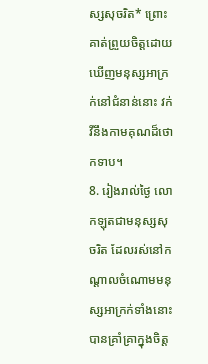ស្សសុចរិត* ព្រោះគាត់ព្រួយចិត្តដោយឃើញមនុស្សអាក្រក់នៅជំនាន់នោះ វក់វីនឹងកាមគុណដ៏ថោកទាប។
8. រៀងរាល់ថ្ងៃ លោកឡុតជាមនុស្សសុចរិត ដែលរស់នៅកណ្ដាលចំណោមមនុស្សអាក្រក់ទាំងនោះ បានគ្រាំគ្រាក្នុងចិត្ត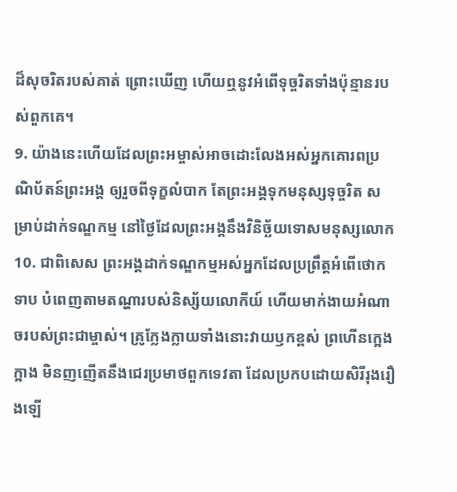ដ៏សុចរិតរបស់គាត់ ព្រោះឃើញ ហើយឮនូវអំពើទុច្ចរិតទាំងប៉ុន្មានរបស់ពួកគេ។
9. យ៉ាងនេះហើយដែលព្រះអម្ចាស់អាចដោះលែងអស់អ្នកគោរពប្រណិប័តន៍ព្រះអង្គ ឲ្យរួចពីទុក្ខលំបាក តែព្រះអង្គទុកមនុស្សទុច្ចរិត សម្រាប់ដាក់ទណ្ឌកម្ម នៅថ្ងៃដែលព្រះអង្គនឹងវិនិច្ឆ័យទោសមនុស្សលោក
10. ជាពិសេស ព្រះអង្គដាក់ទណ្ឌកម្មអស់អ្នកដែលប្រព្រឹត្តអំពើថោកទាប បំពេញតាមតណ្ហារបស់និស្ស័យលោកីយ៍ ហើយមាក់ងាយអំណាចរបស់ព្រះជាម្ចាស់។ គ្រូក្លែងក្លាយទាំងនោះវាយឫកខ្ពស់ ព្រហើនក្អេងក្អាង មិនញញើតនឹងជេរប្រមាថពួកទេវតា ដែលប្រកបដោយសិរីរុងរឿងឡើ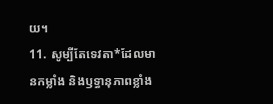យ។
11. សូម្បីតែទេវតា*ដែលមានកម្លាំង និងឫទ្ធានុភាពខ្លាំង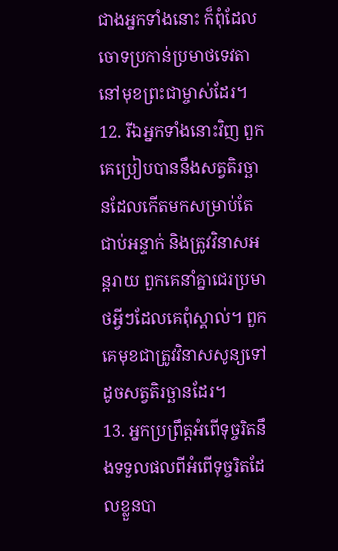ជាងអ្នកទាំងនោះ ក៏ពុំដែលចោទប្រកាន់ប្រមាថទេវតា នៅមុខព្រះជាម្ចាស់ដែរ។
12. រីឯអ្នកទាំងនោះវិញ ពួកគេប្រៀបបាននឹងសត្វតិរច្ឆានដែលកើតមកសម្រាប់តែជាប់អន្ទាក់ និងត្រូវវិនាសអន្តរាយ ពួកគេនាំគ្នាជេរប្រមាថអ្វីៗដែលគេពុំស្គាល់។ ពួកគេមុខជាត្រូវវិនាសសូន្យទៅ ដូចសត្វតិរច្ឆានដែរ។
13. អ្នកប្រព្រឹត្តអំពើទុច្ចរិតនឹងទទួលផលពីអំពើទុច្ចរិតដែលខ្លួនបា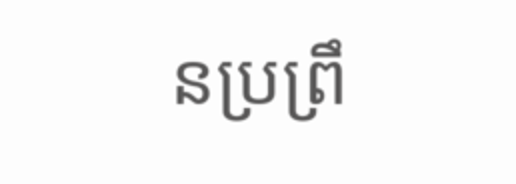នប្រព្រឹ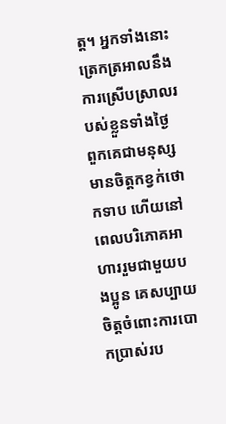ត្ត។ អ្នកទាំងនោះត្រេកត្រអាលនឹងការស្រើបស្រាលរបស់ខ្លួនទាំងថ្ងៃ ពួកគេជាមនុស្សមានចិត្តកខ្វក់ថោកទាប ហើយនៅពេលបរិភោគអាហាររួមជាមួយបងប្អូន គេសប្បាយចិត្តចំពោះការបោកប្រាស់រប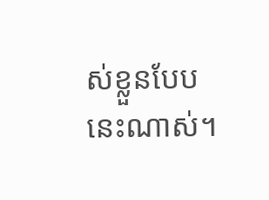ស់ខ្លួនបែបនេះណាស់។